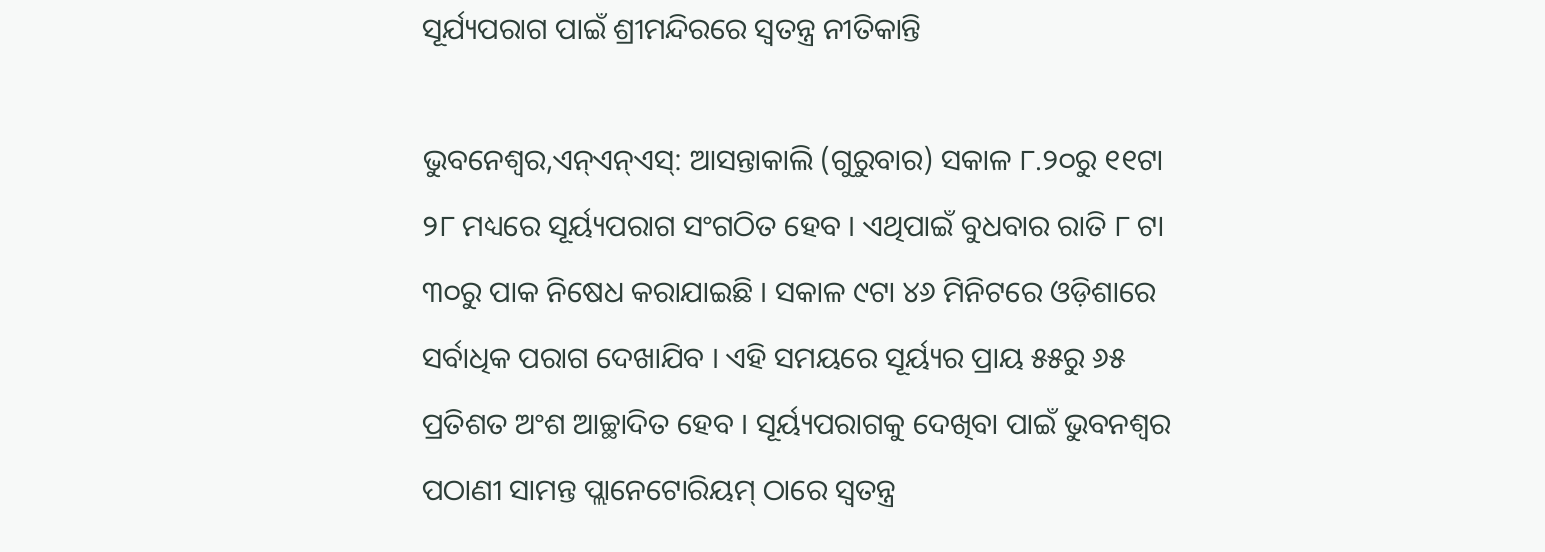ସୂର୍ଯ୍ୟପରାଗ ପାଇଁ ଶ୍ରୀମନ୍ଦିରରେ ସ୍ୱତନ୍ତ୍ର ନୀତିକାନ୍ତି

ଭୁବନେଶ୍ୱର,ଏନ୍ଏନ୍ଏସ୍: ଆସନ୍ତାକାଲି (ଗୁରୁବାର) ସକାଳ ୮.୨୦ରୁ ୧୧ଟା ୨୮ ମଧ୍ୟରେ ସୂର୍ୟ୍ୟପରାଗ ସଂଗଠିତ ହେବ । ଏଥିପାଇଁ ବୁଧବାର ରାତି ୮ ଟା ୩୦ରୁ ପାକ ନିଷେଧ କରାଯାଇଛି । ସକାଳ ୯ଟା ୪୬ ମିନିଟରେ ଓଡ଼ିଶାରେ ସର୍ବାଧିକ ପରାଗ ଦେଖାଯିବ । ଏହି ସମୟରେ ସୂର୍ୟ୍ୟର ପ୍ରାୟ ୫୫ରୁ ୬୫ ପ୍ରତିଶତ ଅଂଶ ଆଚ୍ଛାଦିତ ହେବ । ସୂର୍ୟ୍ୟପରାଗକୁ ଦେଖିବା ପାଇଁ ଭୁବନଶ୍ୱର ପଠାଣୀ ସାମନ୍ତ ପ୍ଲାନେଟୋରିୟମ୍ ଠାରେ ସ୍ୱତନ୍ତ୍ର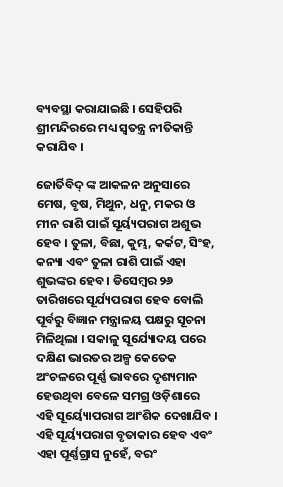ବ୍ୟବସ୍ଥା କରାଯାଇଛି । ସେହିପରି ଶ୍ରୀମନ୍ଦିରରେ ମଧ୍ୟ ସ୍ୱତନ୍ତ୍ର ନୀତିକାନ୍ତି କରାଯିବ ।

ଜୋର୍ତିବିଦ୍ ଙ୍କ ଆକଳନ ଅନୁସାରେ ମେଷ, ବୃଷ, ମିଥୁନ, ଧନୁ, ମକର ଓ ମୀନ ରାଶି ପାଇଁ ସୂର୍ୟ୍ୟପରାଗ ଅଶୁଭ ହେବ । ତୁଳା, ବିଛା, କୁମ୍ଭ, କର୍କଟ, ସିଂହ, କନ୍ୟା ଏବଂ ତୁଳା ରାଶି ପାଇଁ ଏହା ଶୁଭଙ୍କର ହେବ । ଡିସେମ୍ବର ୨୬ ତାରିଖରେ ସୂର୍ଯ୍ୟପରାଗ ହେବ ବୋଲି ପୂର୍ବରୁ ବିଜ୍ଞାନ ମନ୍ତ୍ରାଳୟ ପକ୍ଷରୁ ସୂଚନା ମିଳିଥିଲା । ସକାଳୁ ସୂର୍ଯ୍ୟୋଦୟ ପରେ ଦକ୍ଷିଣ ଭାରତର ଅଳ୍ପ କେତେକ ଅଂଚଳରେ ପୂର୍ଣ୍ଣ ଭାବରେ ଦୃଶ୍ୟମାନ ହେଉଥିବା ବେଳେ ସମଗ୍ର ଓଡ଼ିଶାରେ ଏହି ସୂର୍ୟ୍ୟୋପରାଗ ଆଂଶିକ ଦେଖାଯିବ । ଏହି ସୂର୍ୟ୍ୟପରାଗ ବୃତାକାର ହେବ ଏବଂ ଏହା ପୂର୍ଣ୍ଣଗ୍ରାସ ନୁହେଁ, ବରଂ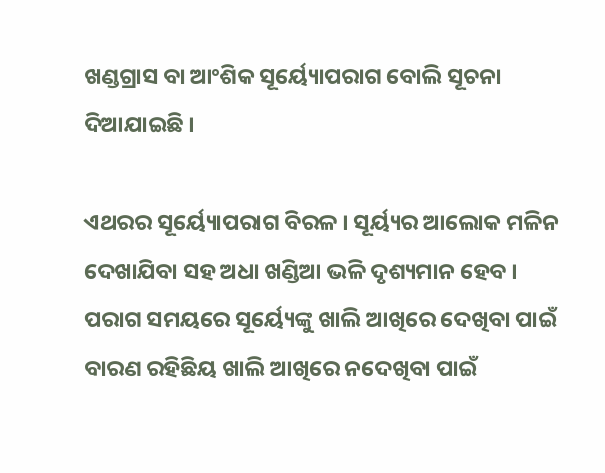ଖଣ୍ଡଗ୍ରାସ ବା ଆଂଶିକ ସୂର୍ୟ୍ୟୋପରାଗ ବୋଲି ସୂଚନା ଦିଆଯାଇଛି ।

ଏଥରର ସୂର୍ୟ୍ୟୋପରାଗ ବିରଳ । ସୂର୍ୟ୍ୟର ଆଲୋକ ମଳିନ ଦେଖାଯିବା ସହ ଅଧା ଖଣ୍ଡିଆ ଭଳି ଦୃଶ୍ୟମାନ ହେବ । ପରାଗ ସମୟରେ ସୂର୍ୟ୍ୟେଙ୍କୁ ଖାଲି ଆଖିରେ ଦେଖିବା ପାଇଁ ବାରଣ ରହିଛିୟ ଖାଲି ଆଖିରେ ନଦେଖିବା ପାଇଁ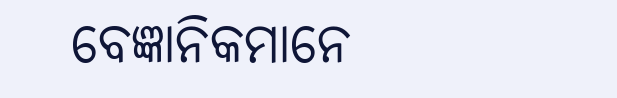ବେଜ୍ଞାନିକମାନେ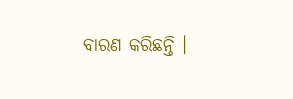ବାରଣ କରିଛନ୍ତି ।